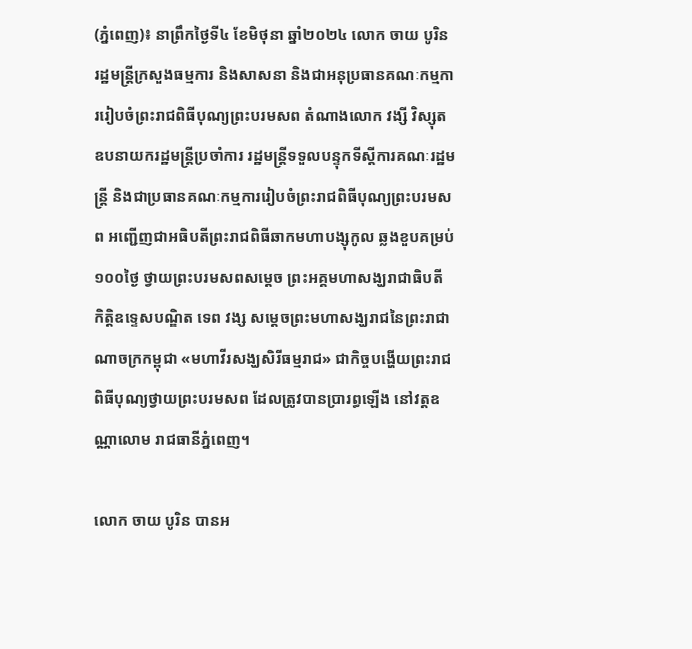(ភ្នំពេញ)៖ នាព្រឹកថ្ងៃទី៤ ខែមិថុនា ឆ្នាំ២០២៤ លោក ចាយ បូរិន រដ្ឋមន្រ្តីក្រសួងធម្មការ និងសាសនា និងជាអនុប្រធានគណៈកម្មការរៀបចំព្រះរាជពិធីបុណ្យព្រះបរមសព តំណាងលោក វង្សី វិស្សុត ឧបនាយករដ្ឋមន្ត្រីប្រចាំការ រដ្ឋមន្ត្រីទទួលបន្ទុកទីស្តីការគណៈរដ្ឋមន្ត្រី និងជាប្រធានគណៈកម្មការរៀបចំព្រះរាជពិធីបុណ្យព្រះបរមសព អញ្ជើញជាអធិបតីព្រះរាជពិធីឆាកមហាបង្សុកូល ឆ្លងខួបគម្រប់១០០ថ្ងៃ ថ្វាយព្រះបរមសពសម្ដេច ព្រះអគ្គមហាសង្ឃរាជាធិបតី កិត្តិឧទេ្ទសបណ្ឌិត ទេព វង្ស សម្ដេចព្រះមហាសង្ឃរាជនៃព្រះរាជាណាចក្រកម្ពុជា «មហាវីរសង្ឃសិរីធម្មរាជ» ជាកិច្ចបង្ហើយព្រះរាជពិធីបុណ្យថ្វាយព្រះបរមសព ដែលត្រូវបានប្រារព្ធឡើង នៅវត្តឧណ្ណាលោម រាជធានីភ្នំពេញ។

លោក ចាយ បូរិន បានអ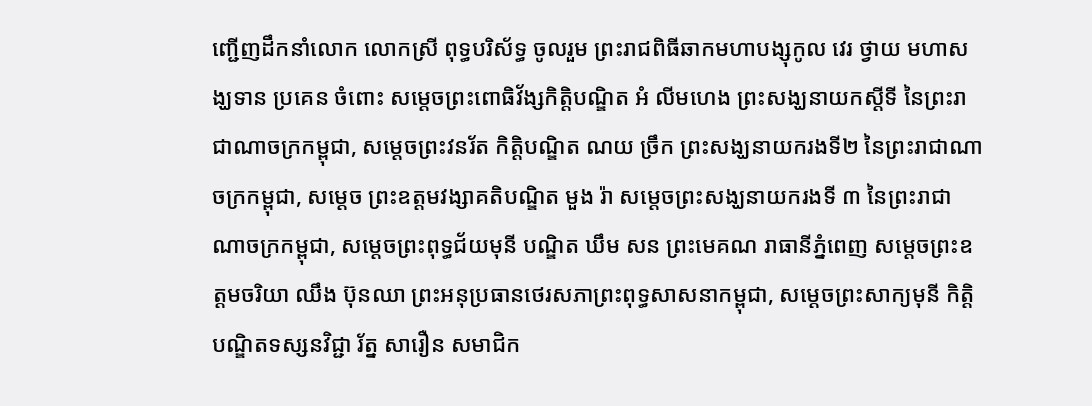ញ្ជើញដឹកនាំលោក លោកស្រី ពុទ្ធបរិស័ទ្ធ ចូលរួម ព្រះរាជពិធីឆាកមហាបង្សុកូល វេរ ថ្វាយ មហាសង្ឃទាន ប្រគេន ចំពោះ សម្ដេចព្រះពោធិវ័ង្សកិត្តិបណ្ឌិត អំ លីមហេង ព្រះសង្ឃនាយកស្តីទី នៃព្រះរាជាណាចក្រកម្ពុជា, សម្តេចព្រះវនរ័ត កិត្តិបណ្ឌិត ណយ ច្រឹក ព្រះសង្ឃនាយករងទី២ នៃព្រះរាជាណាចក្រកម្ពុជា, សម្តេច ព្រះឧត្តមវង្សាគតិបណ្ឌិត មួង រ៉ា សម្តេចព្រះសង្ឃនាយករងទី ៣ នៃព្រះរាជាណាចក្រកម្ពុជា, សម្តេចព្រះពុទ្ធជ័យមុនី បណ្ឌិត ឃឹម សន ព្រះមេគណ រាធានីភ្នំពេញ សម្តេចព្រះឧត្តមចរិយា ឈឹង ប៊ុនឈា ព្រះអនុប្រធានថេរសភាព្រះពុទ្ធសាសនាកម្ពុជា, សម្ដេចព្រះសាក្យមុនី កិត្តិបណ្ឌិតទស្សនវិជ្ជា រ័ត្ន សារឿន សមាជិក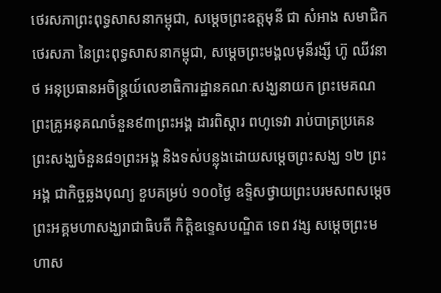ថេរសភាព្រះពុទ្ធសាសនាកម្ពុជា, សម្តេចព្រះឧត្តមុនី ជា សំអាង សមាជិកថេរសភា នៃព្រះពុទ្ធសាសនាកម្ពុជា, សម្តេចព្រះមង្គលមុនីរង្សី ហ៊ូ ឈីវនាថ អនុប្រធានអចិន្រ្តយ៍លេខាធិការដ្ឋានគណៈសង្ឃនាយក ព្រះមេគណ ព្រះគ្រូអនុគណចំនួន៩៣ព្រះអង្គ ដារពិស្តារ ពហូទេវា រាប់បាត្រប្រគេនព្រះសង្ឃចំនួន៨១ព្រះអង្គ និងទស់បន្លុងដោយសម្តេចព្រះសង្ឃ ១២ ព្រះអង្គ ជាកិច្ចឆ្លងបុណ្យ ខួបគម្រប់ ១០០ថ្ងៃ ឧទ្ទិសថ្វាយព្រះបរមសពសម្ដេច ព្រះអគ្គមហាសង្ឃរាជាធិបតី កិត្តិឧទេ្ទសបណ្ឌិត ទេព វង្ស សម្ដេចព្រះមហាស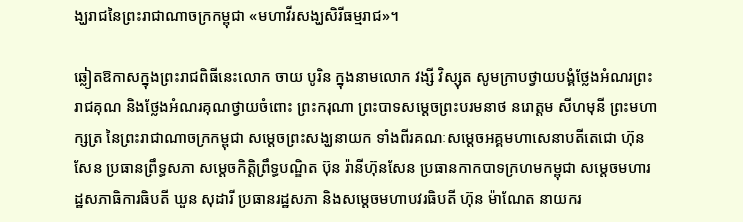ង្ឃរាជនៃព្រះរាជាណាចក្រកម្ពុជា «មហាវីរសង្ឃសិរីធម្មរាជ»។

ឆ្លៀតឱកាសក្នុងព្រះរាជពិធីនេះលោក ចាយ បូរិន ក្នុងនាមលោក វង្សី វិស្សុត សូមក្រាបថ្វាយបង្គំថ្លែងអំណរព្រះរាជគុណ និងថ្លែងអំណរគុណថ្វាយចំពោះ ព្រះករុណា ព្រះបាទសម្តេចព្រះបរមនាថ នរោត្តម សីហមុនី ព្រះមហាក្សត្រ នៃព្រះរាជាណាចក្រកម្ពុជា សម្តេចព្រះសង្ឃនាយក ទាំងពីរគណៈសម្តេចអគ្គមហាសេនាបតីតេជោ ហ៊ុន សែន ប្រធានព្រឹទ្ធសភា សម្តេចកិត្តិព្រឹទ្ធបណ្ឌិត ប៊ុន រ៉ានីហ៊ុនសែន ប្រធានកាកបាទក្រហមកម្ពុជា សម្តេចមហារដ្ឋសភាធិការធិបតី ឃួន សុដារី ប្រធានរដ្ឋសភា និងសម្តេចមហាបវរធិបតី ហ៊ុន ម៉ាណែត នាយករ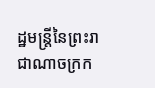ដ្ឋមន្រ្តីនៃព្រះរាជាណាចក្រក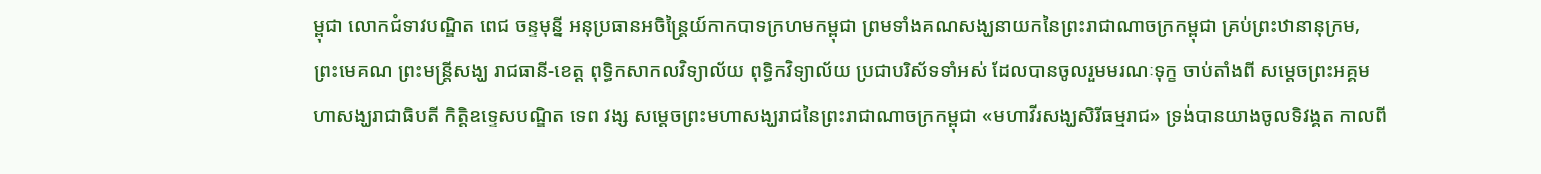ម្ពុជា លោកជំទាវបណ្ឌិត ពេជ ចន្ទមុន្នី អនុប្រធានអចិន្ត្រៃយ៍កាកបាទក្រហមកម្ពុជា ព្រមទាំងគណសង្ឃនាយកនៃព្រះរាជាណាចក្រកម្ពុជា គ្រប់ព្រះឋានានុក្រម, ព្រះមេគណ ព្រះមន្រ្តីសង្ឃ រាជធានី-ខេត្ត ពុទ្ធិកសាកលវិទ្យាល័យ ពុទ្ធិកវិទ្យាល័យ ប្រជាបរិស័ទទាំអស់ ដែលបានចូលរួមមរណៈទុក្ខ ចាប់តាំងពី សម្ដេចព្រះអគ្គមហាសង្ឃរាជាធិបតី កិត្តិឧទេ្ទសបណ្ឌិត ទេព វង្ស សម្ដេចព្រះមហាសង្ឃរាជនៃព្រះរាជាណាចក្រកម្ពុជា «មហាវីរសង្ឃសិរីធម្មរាជ» ទ្រង់បានយាងចូលទិវង្គត កាលពី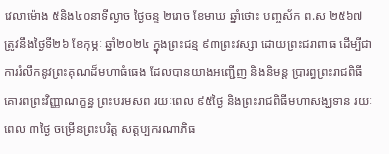វេលាម៉ោង ៥និង៤០នាទីល្ងាច ថ្ងៃចន្ទ ២រោច ខែមាឃ ឆ្នាំថោះ បញ្ចស័ក ព.ស ២៥៦៧ ត្រូវនឹងថ្ងៃទី២៦ ខែកុម្ភៈ ឆ្នាំ២០២៤ ក្នុងព្រះជន្ម ៩៣ព្រះវស្សា ដោយព្រះជរាពាធ ដើម្បីជាការរំលឹកនូវព្រះគុណដ៏មហាធំធេង ដែលបានយាងអញ្ជើញ និងនិមន្ត ប្រារព្ធព្រះរាជពិធីគោរពព្រះវិញ្ញាណក្ខន្ធ ព្រះបរមសព រយៈពេល ៩៥ថ្ងៃ និងព្រះរាជពិធីមហាសង្ឃទាន រយៈពេល ៣ថ្ងៃ ចម្រើនព្រះបរិត្ត សត្តប្បករណាភិធ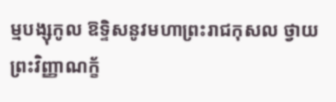ម្មបង្សុកូល ឱទ្ទិសនូវមហាព្រះរាជកុសល ថ្វាយព្រះវិញ្ញាណក្ខ័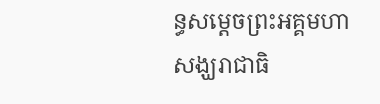ន្ធសម្តេចព្រះអគ្គមហាសង្ឃរាជាធិ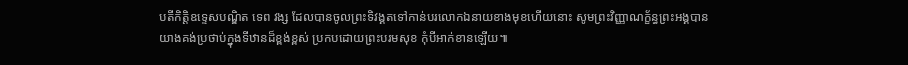បតីកិត្តិឧទ្ទេសបណ្ឌិត ទេព វង្ស ដែលបានចូលព្រះទិវង្គតទៅកាន់បរលោកឯនាយខាងមុខហើយនោះ សូមព្រះវិញ្ញាណក្ខ័ន្ធព្រះអង្គបានយាងគង់ប្រថាប់ក្នុងទីឋានដ៏ខ្ពង់ខ្ពស់ ប្រកបដោយព្រះបរមសុខ កុំបីអាក់ខានឡើយ៕